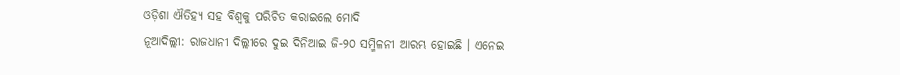ଓଡ଼ିଶା ଐତିହ୍ୟ ସହ ବିଶ୍ୱକୁ ପରିଚିତ କରାଇଲେ ମୋଦି
ନୂଆଦିଲ୍ଲୀ: ରାଜଧାନୀ ଦିଲ୍ଲୀରେ ଦୁଇ ଦିନିଆଇ ଜି-୨୦ ସମ୍ମିଳନୀ ଆରମ୍ଭ ହୋଇଛି । ଏନେଇ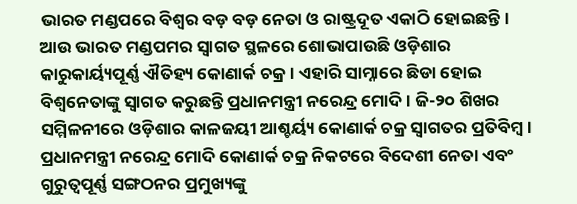ଭାରତ ମଣ୍ଡପରେ ବିଶ୍ୱର ବଡ଼ ବଡ଼ ନେତା ଓ ରାଷ୍ଟ୍ରଦୂତ ଏକାଠି ହୋଇଛନ୍ତି। ଆଉ ଭାରତ ମଣ୍ଡପମର ସ୍ୱାଗତ ସ୍ଥଳରେ ଶୋଭାପାଉଛି ଓଡ଼ିଶାର କାରୁକାର୍ୟ୍ୟପୂର୍ଣ୍ଣ ଐତିହ୍ୟ କୋଣାର୍କ ଚକ୍ର । ଏହାରି ସାମ୍ନାରେ ଛିଡା ହୋଇ ବିଶ୍ୱନେତାଙ୍କୁ ସ୍ୱାଗତ କରୁଛନ୍ତି ପ୍ରଧାନମନ୍ତ୍ରୀ ନରେନ୍ଦ୍ର ମୋଦି । ଜି-୨୦ ଶିଖର ସମ୍ମିଳନୀରେ ଓଡ଼ିଶାର କାଳଜୟୀ ଆଶ୍ଚର୍ୟ୍ୟ କୋଣାର୍କ ଚକ୍ର ସ୍ଵାଗତର ପ୍ରତିବିମ୍ବ। ପ୍ରଧାନମନ୍ତ୍ରୀ ନରେନ୍ଦ୍ର ମୋଦି କୋଣାର୍କ ଚକ୍ର ନିକଟରେ ବିଦେଶୀ ନେତା ଏବଂ ଗୁରୁତ୍ଵପୂର୍ଣ୍ଣ ସଙ୍ଗଠନର ପ୍ରମୁଖ୍ୟଙ୍କୁ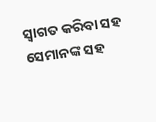ସ୍ଵାଗତ କରିବା ସହ ସେମାନଙ୍କ ସହ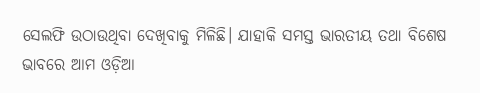ସେଲଫି ଉଠାଉଥିବା ଦେଖିବାକୁ ମିଳିଛି। ଯାହାକି ସମସ୍ତ ଭାରତୀୟ ତଥା ବିଶେଷ ଭାବରେ ଆମ ଓଡ଼ିଆ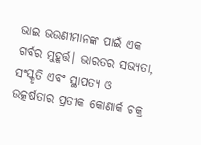ଭାଇ ଭଉଣୀମାନଙ୍କ ପାଇଁ ଏକ ଗର୍ବର ମୁହୂର୍ତ୍ତ। ଭାରତର ସଭ୍ୟତା, ସଂସ୍କୃତି ଏବଂ ସ୍ଥାପତ୍ୟ ଓ ଉତ୍କର୍ଷତାର ପ୍ରତୀକ କୋଣାର୍କ ଚକ୍ର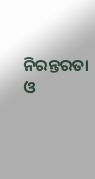ନିରନ୍ତରତା ଓ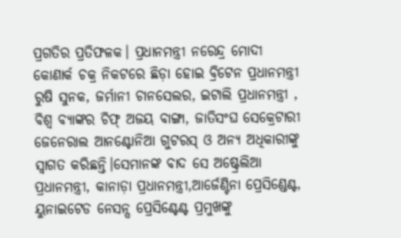ପ୍ରଗତିର ପ୍ରତିଫଳକ। ପ୍ରଧାନମନ୍ତ୍ରୀ ନରେନ୍ଦ୍ର ମୋଦୀ କୋଣାର୍କ ଚକ୍ର ନିକଟରେ ଛିଡ଼ା ହୋଇ ବ୍ରିଟେନ ପ୍ରଧାନମନ୍ତ୍ରୀ ରୁଷି ସୁନକ, ଜର୍ମାନୀ ଚାନସେଲର, ଇଟାଲି ପ୍ରଧାନମନ୍ତ୍ରୀ , ବିଶ୍ୱ ବ୍ୟାଙ୍କର ଚିଫ୍ ଅଜୟ ବାଙ୍ଗା, ଜାତିସଂଘ ସେକ୍ରେଟାରୀ ଜେନେରାଲ ଆନଣ୍ଟୋନିଆ ଗୁଟରସ୍ ଓ ଅନ୍ୟ ଅଧିକାରୀଙ୍କୁ ସ୍ୱାଗତ କରିଛନ୍ତି।ସେମାନଙ୍କ ବାଦ ସେ ଅଷ୍ଟ୍ରେଲିଆ ପ୍ରଧାନମନ୍ତ୍ରୀ, କାନାଡ଼ା ପ୍ରଧାନମନ୍ତ୍ରୀ,ଆର୍ଜେଣ୍ଟିନା ପ୍ରେସିଣ୍ଡେଣ୍ଟ, ୟୁନାଇଟେଡ ନେସନ୍ସ ପ୍ରେସିଣ୍ଟେଣ୍ଟ ପ୍ରମୁଖଙ୍କୁ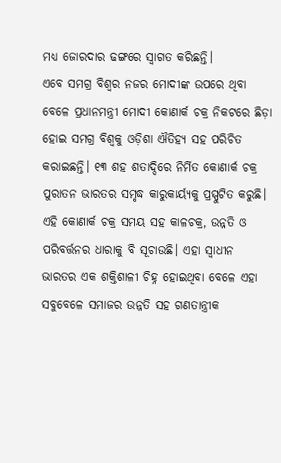ମଧ୍ୟ ଜୋରଦାର ଢଙ୍ଗରେ ସ୍ୱାଗତ କରିଛନ୍ତି।
ଏବେ ସମଗ୍ର ବିଶ୍ୱର ନଜର ମୋଦୀଙ୍କ ଉପରେ ଥିବା ବେଳେ ପ୍ରଧାନମନ୍ତ୍ରୀ ମୋଦୀ କୋଣାର୍କ ଚକ୍ର ନିକଟରେ ଛିଡ଼ା ହୋଇ ସମଗ୍ର ବିଶ୍ୱକୁ ଓଡ଼ିଶା ଐତିହ୍ୟ ସହ ପରିଚିତ କରାଇଛନ୍ତି। ୧୩ ଶହ ଶତାଦ୍ଦିରେ ନିର୍ମିତ କୋଣାର୍କ ଚକ୍ର ପୁରାତନ ଭାରତର ସମୃଦ୍ଧ କାରୁକାର୍ୟ୍ୟକୁ ପ୍ରସ୍ପୁଟିତ କରୁଛି। ଏହି କୋଣାର୍କ ଚକ୍ର ସମୟ ସହ କାଳଚକ୍ର, ଉନ୍ନତି ଓ ପରିବର୍ତ୍ତନର ଧାରାକୁ ବି ସୂଚାଉଛି। ଏହା ସ୍ୱାଧୀନ ଭାରତର ଏକ ଶକ୍ତିଶାଳୀ ଚିହ୍ନ ହୋଇଥିବା ବେଳେ ଏହା ସବୁବେଳେ ସମାଜର ଉନ୍ନତି ସହ ଗଣତାନ୍ତ୍ରୀକ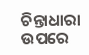ଚିନ୍ତାଧାରା ଉପରେ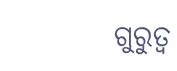ଗୁରୁତ୍ୱ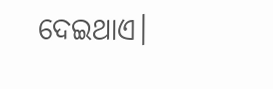ଦେଇଥାଏ।